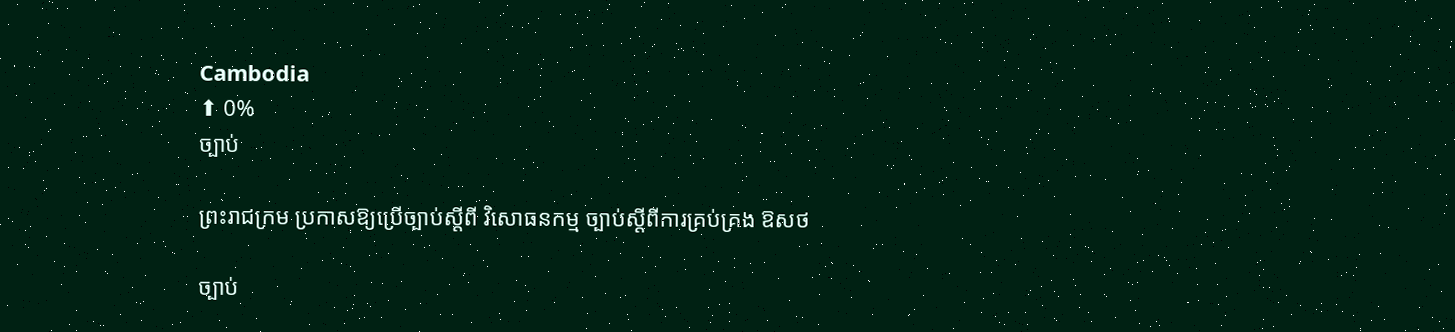Cambodia
⬆ 0%
ច្បាប់

ព្រះរាជក្រម ប្រកាសឱ្យប្រើច្បាប់ស្តីពី វិសោធនកម្ម ច្បាប់ស្តីពីការគ្រប់គ្រង ឱសថ

ច្បាប់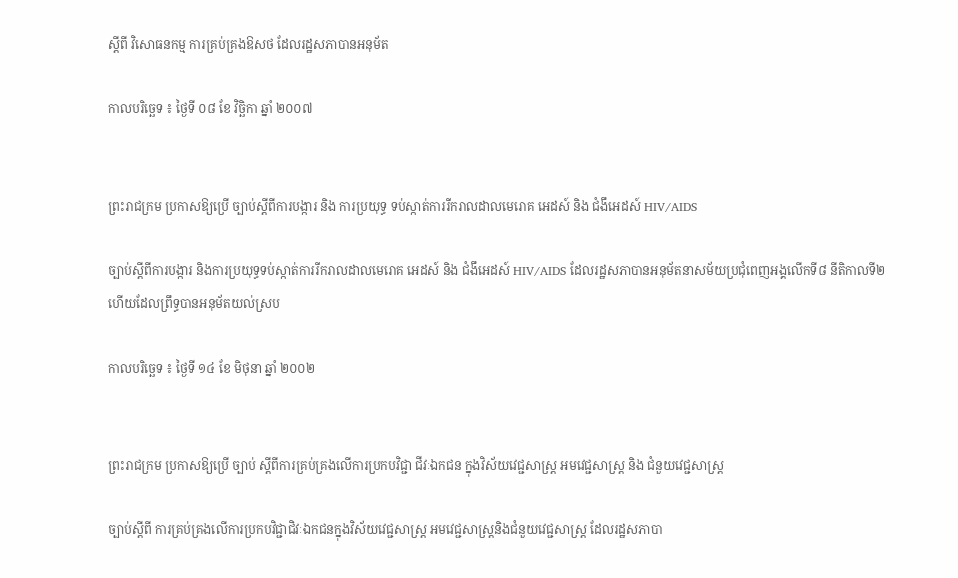ស្ដីពី វិសោធនកម្ម ការគ្រប់គ្រងឱសថ ដែលរដ្ឋសភាបានអនុម័ត

កាលបរិច្ឆេទ ៖ ថ្ងៃទី ០៨ ខែ វិច្ឆិកា ឆ្នាំ ២០០៧


ព្រះរាជក្រម ប្រកាសឱ្យប្រើ ច្បាប់ស្តីពីការបង្ការ និង ការប្រយុទ្ធ ទប់ស្កាត់ការរីករាលដាលមេរោគ អេដស៍ និង ជំងឹអេដស៍ HIV/AIDS

ច្បាប់ស្ដីពីការបង្ការ និងការប្រយុទ្ធទប់ស្កាត់ការរីករាលដាលមេរោគ អេដស៍ និង ជំងឹអេដស៍ HIV/AIDS ដែលរដ្ឋសភាបានអនុម័តនាសម័យប្រជុំពេញអង្គលើកទី៨ នីតិកាលទី២ ហើយដែលព្រឹទ្ធបានអនុម័តយល់ស្រប

កាលបរិច្ឆេទ ៖ ថ្ងៃទី ១៤ ខែ មិថុនា ឆ្នាំ ២០០២


ព្រះរាជក្រម ប្រកាសឱ្យប្រើ ច្បាប់ ស្តីពីការគ្រប់គ្រងលើការប្រកបវិជ្ជា ជីវៈឯកជន ក្នុងវិស័យវេជ្ជសាស្ត្រ អមវេជ្ជសាស្ត្រ និង ជំនួយវេជ្ជសាស្ត្រ

ច្បាប់ស្ដីពី ការគ្រប់គ្រងលើការប្រកបវិជ្ជាជិវៈឯកជនក្នុងវិស័យវេជ្ជសាស្រ្ដ អមវេជ្ជសាស្រ្ដនិងជំនួយវេជ្ជសាស្រ្ដ ដែលរដ្ឋសភាបា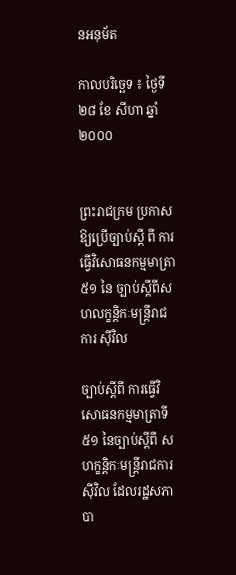នអនុម័ត

កាលបរិច្ឆេទ ៖ ថ្ងៃទី ២៨ ខែ សីហា ឆ្នាំ ២០០០


ព្រះរាជក្រម ប្រកាសឱ្យប្រើច្បាប់ស្តី ពី ការធ្វើវិសោធនកម្មមាត្រា ៥១ នៃ ច្បាប់ស្តីពីសហលក្ខន្តិកៈមន្ត្រីរាជការ ស៊ីវិល

ច្បាប់ស្ដីពី ការធ្វើវិសោធនកម្មមាត្រាទី ៥១ នៃច្បាប់ស្ដីពី សហក្ខនិ្ដកៈមន្ត្រីរាជការសុីវិល ដែលរដ្ឋសភាបា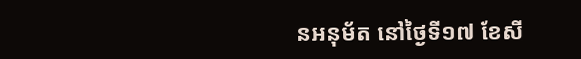នអនុម័ត នៅថ្ងៃទី១៧ ខែសី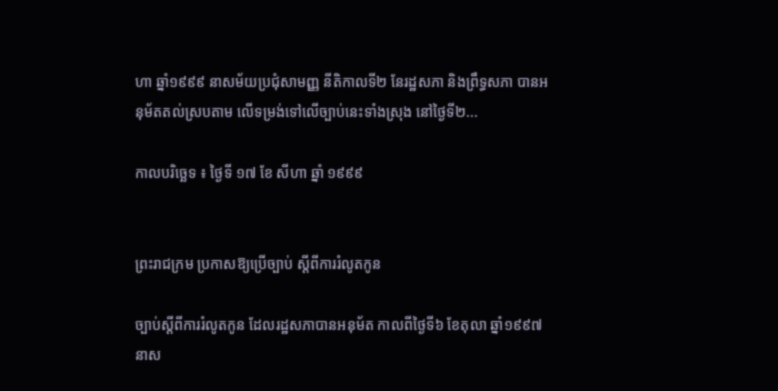ហា ឆ្នាំ១៩៩៩ នាសម័យប្រជុំសាមញ្ញ នីតិកាលទី២ នែរដ្ឋសភា និងព្រឹទ្ធសភា បានអនុម័តតល់ស្របតាម លើទម្រង់ទៅលើច្បាប់នេះទាំងស្រុង នៅថ្ងៃទី២...

កាលបរិច្ឆេទ ៖ ថ្ងៃទី ១៧ ខែ សីហា ឆ្នាំ ១៩៩៩


ព្រះរាជក្រម ប្រកាសឱ្យប្រើច្បាប់ ស្តីពីការរំលូតកូន

ច្បាប់ស្ដីពីការរំលូតកូន ដែលរដ្ឋសភាបានអនុម័ត កាលពីថ្ងៃទី៦ ខែតុលា ឆ្នាំ១៩៩៧ នាស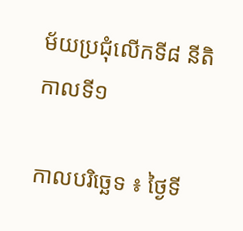ម័យប្រជុំលើកទី៨ នីតិកាលទី១

កាលបរិច្ឆេទ ៖ ថ្ងៃទី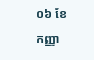០៦ ខែ កញ្ញា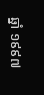ឆ្នាំ ១៩៩៧